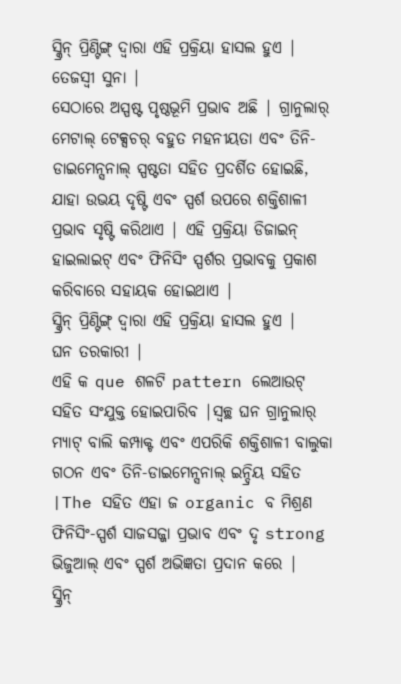ସ୍କ୍ରିନ୍ ପ୍ରିଣ୍ଟିଙ୍ଗ୍ ଦ୍ୱାରା ଏହି ପ୍ରକ୍ରିୟା ହାସଲ ହୁଏ |
ତେଜସ୍ୱୀ ସୁନା |
ସେଠାରେ ଅସ୍ପଷ୍ଟ ପୃଷ୍ଠଭୂମି ପ୍ରଭାବ ଅଛି | ଗ୍ରାନୁଲାର୍ ମେଟାଲ୍ ଟେକ୍ସଚର୍ ବହୁତ ମହନୀୟତା ଏବଂ ତିନି-ଡାଇମେନ୍ସନାଲ୍ ସ୍ପଷ୍ଟତା ସହିତ ପ୍ରଦର୍ଶିତ ହୋଇଛି, ଯାହା ଉଭୟ ଦୃଷ୍ଟି ଏବଂ ସ୍ପର୍ଶ ଉପରେ ଶକ୍ତିଶାଳୀ ପ୍ରଭାବ ସୃଷ୍ଟି କରିଥାଏ | ଏହି ପ୍ରକ୍ରିୟା ଡିଜାଇନ୍ ହାଇଲାଇଟ୍ ଏବଂ ଫିନିସିଂ ସ୍ପର୍ଶର ପ୍ରଭାବକୁ ପ୍ରକାଶ କରିବାରେ ସହାୟକ ହୋଇଥାଏ |
ସ୍କ୍ରିନ୍ ପ୍ରିଣ୍ଟିଙ୍ଗ୍ ଦ୍ୱାରା ଏହି ପ୍ରକ୍ରିୟା ହାସଲ ହୁଏ |
ଘନ ତରକାରୀ |
ଏହି କ que ଶଳଟି pattern ଲେଆଉଟ୍ ସହିତ ସଂଯୁକ୍ତ ହୋଇପାରିବ |ସ୍ୱଚ୍ଛ ଘନ ଗ୍ରାନୁଲାର୍ ମ୍ୟାଟ୍ ବାଲି କମ୍ପାକ୍ଟ ଏବଂ ଏପରିକି ଶକ୍ତିଶାଳୀ ବାଲୁକା ଗଠନ ଏବଂ ତିନି-ଡାଇମେନ୍ସନାଲ୍ ଇନ୍ଦ୍ରିୟ ସହିତ |The ସହିତ ଏହା ଜ organic ବ ମିଶ୍ରଣ ଫିନିସିଂ-ସ୍ପର୍ଶ ସାଜସଜ୍ଜା ପ୍ରଭାବ ଏବଂ ଦୃ strong ଭିଜୁଆଲ୍ ଏବଂ ସ୍ପର୍ଶ ଅଭିଜ୍ଞତା ପ୍ରଦାନ କରେ |
ସ୍କ୍ରିନ୍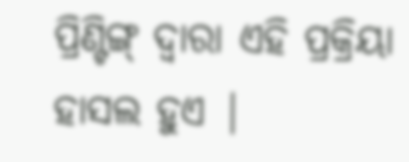ପ୍ରିଣ୍ଟିଙ୍ଗ୍ ଦ୍ୱାରା ଏହି ପ୍ରକ୍ରିୟା ହାସଲ ହୁଏ |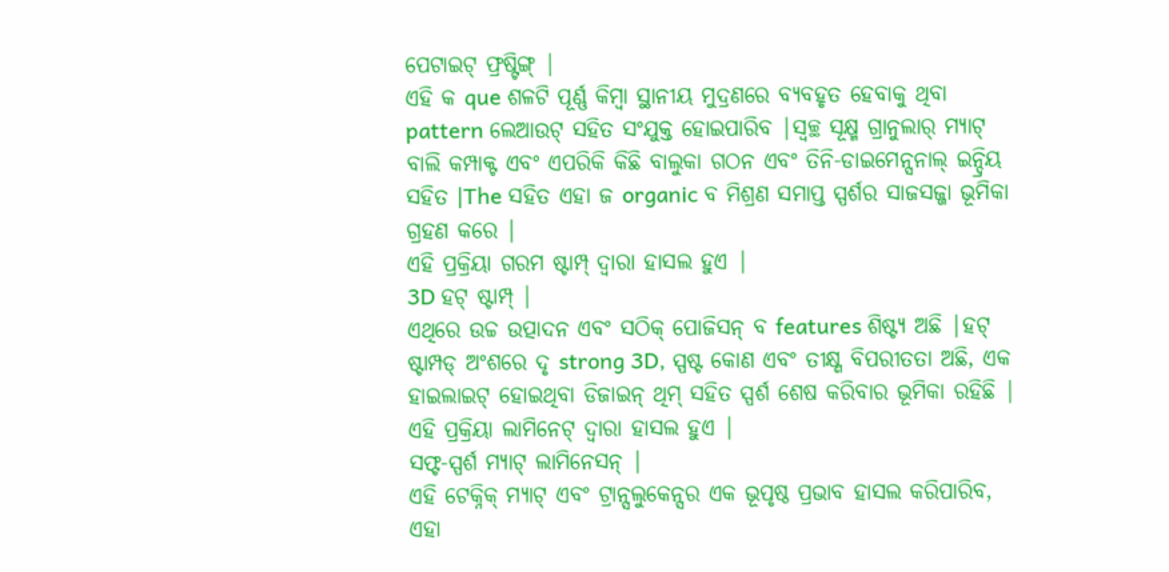ପେଟାଇଟ୍ ଫ୍ରଷ୍ଟିଙ୍ଗ୍ |
ଏହି କ que ଶଳଟି ପୂର୍ଣ୍ଣ କିମ୍ବା ସ୍ଥାନୀୟ ମୁଦ୍ରଣରେ ବ୍ୟବହୃତ ହେବାକୁ ଥିବା pattern ଲେଆଉଟ୍ ସହିତ ସଂଯୁକ୍ତ ହୋଇପାରିବ |ସ୍ୱଚ୍ଛ ସୂକ୍ଷ୍ମ ଗ୍ରାନୁଲାର୍ ମ୍ୟାଟ୍ ବାଲି କମ୍ପାକ୍ଟ ଏବଂ ଏପରିକି କିଛି ବାଲୁକା ଗଠନ ଏବଂ ତିନି-ଡାଇମେନ୍ସନାଲ୍ ଇନ୍ଦ୍ରିୟ ସହିତ |The ସହିତ ଏହା ଜ organic ବ ମିଶ୍ରଣ ସମାପ୍ତ ସ୍ପର୍ଶର ସାଜସଜ୍ଜା ଭୂମିକା ଗ୍ରହଣ କରେ |
ଏହି ପ୍ରକ୍ରିୟା ଗରମ ଷ୍ଟାମ୍ପ୍ ଦ୍ୱାରା ହାସଲ ହୁଏ |
3D ହଟ୍ ଷ୍ଟାମ୍ପ୍ |
ଏଥିରେ ଉଚ୍ଚ ଉତ୍ପାଦନ ଏବଂ ସଠିକ୍ ପୋଜିସନ୍ ବ features ଶିଷ୍ଟ୍ୟ ଅଛି |ହଟ୍ ଷ୍ଟାମ୍ପଡ୍ ଅଂଶରେ ଦୃ strong 3D, ସ୍ପଷ୍ଟ କୋଣ ଏବଂ ତୀକ୍ଷ୍ଣ ବିପରୀତତା ଅଛି, ଏକ ହାଇଲାଇଟ୍ ହୋଇଥିବା ଡିଜାଇନ୍ ଥିମ୍ ସହିତ ସ୍ପର୍ଶ ଶେଷ କରିବାର ଭୂମିକା ରହିଛି |
ଏହି ପ୍ରକ୍ରିୟା ଲାମିନେଟ୍ ଦ୍ୱାରା ହାସଲ ହୁଏ |
ସଫ୍ଟ-ସ୍ପର୍ଶ ମ୍ୟାଟ୍ ଲାମିନେସନ୍ |
ଏହି ଟେକ୍ନିକ୍ ମ୍ୟାଟ୍ ଏବଂ ଟ୍ରାନ୍ସଲୁକେନ୍ସର ଏକ ଭୂପୃଷ୍ଠ ପ୍ରଭାବ ହାସଲ କରିପାରିବ, ଏହା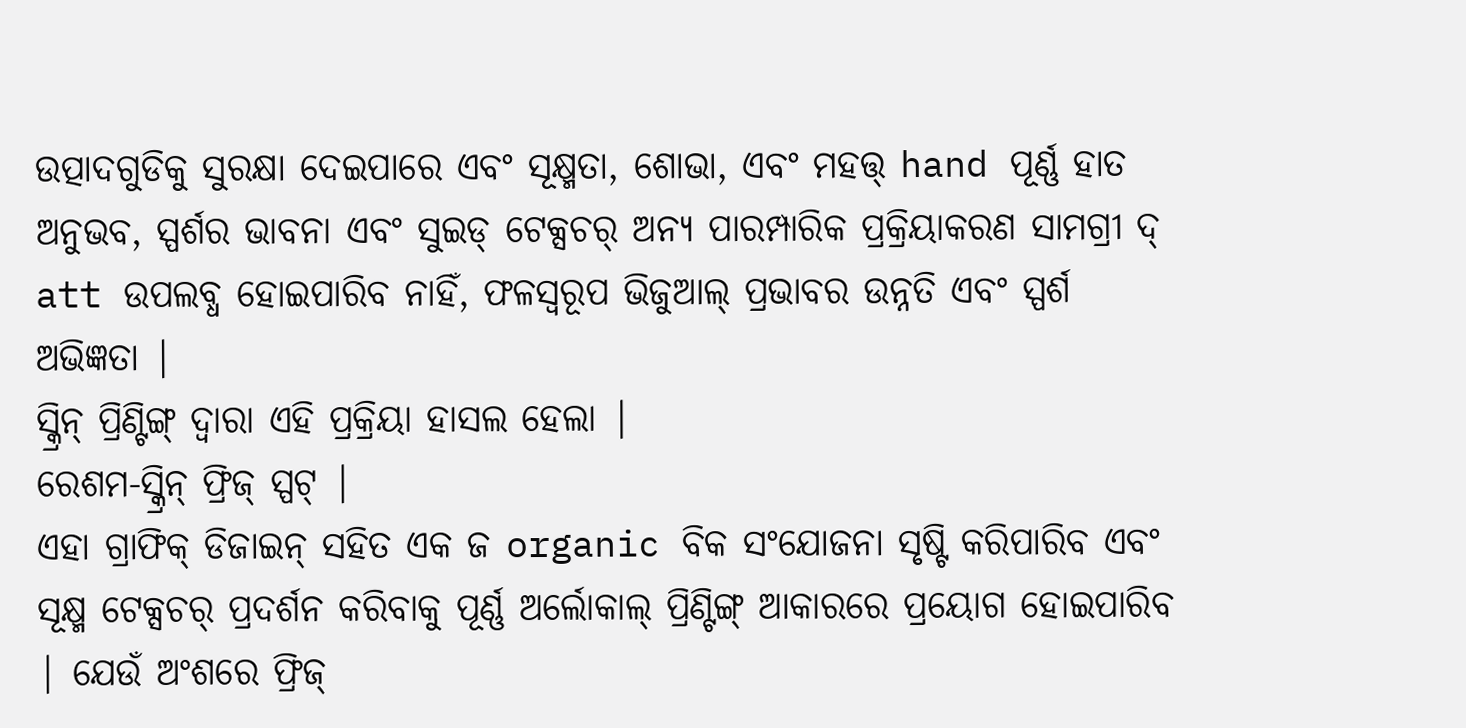ଉତ୍ପାଦଗୁଡିକୁ ସୁରକ୍ଷା ଦେଇପାରେ ଏବଂ ସୂକ୍ଷ୍ମତା, ଶୋଭା, ଏବଂ ମହତ୍ତ୍ hand ପୂର୍ଣ୍ଣ ହାତ ଅନୁଭବ, ସ୍ପର୍ଶର ଭାବନା ଏବଂ ସୁଇଡ୍ ଟେକ୍ସଚର୍ ଅନ୍ୟ ପାରମ୍ପାରିକ ପ୍ରକ୍ରିୟାକରଣ ସାମଗ୍ରୀ ଦ୍ att ଉପଲବ୍ଧ ହୋଇପାରିବ ନାହିଁ, ଫଳସ୍ୱରୂପ ଭିଜୁଆଲ୍ ପ୍ରଭାବର ଉନ୍ନତି ଏବଂ ସ୍ପର୍ଶ ଅଭିଜ୍ଞତା |
ସ୍କ୍ରିନ୍ ପ୍ରିଣ୍ଟିଙ୍ଗ୍ ଦ୍ୱାରା ଏହି ପ୍ରକ୍ରିୟା ହାସଲ ହେଲା |
ରେଶମ-ସ୍କ୍ରିନ୍ ଫ୍ରିଜ୍ ସ୍ପଟ୍ |
ଏହା ଗ୍ରାଫିକ୍ ଡିଜାଇନ୍ ସହିତ ଏକ ଜ organic ବିକ ସଂଯୋଜନା ସୃଷ୍ଟି କରିପାରିବ ଏବଂ ସୂକ୍ଷ୍ମ ଟେକ୍ସଚର୍ ପ୍ରଦର୍ଶନ କରିବାକୁ ପୂର୍ଣ୍ଣ ଅର୍ଲୋକାଲ୍ ପ୍ରିଣ୍ଟିଙ୍ଗ୍ ଆକାରରେ ପ୍ରୟୋଗ ହୋଇପାରିବ | ଯେଉଁ ଅଂଶରେ ଫ୍ରିଜ୍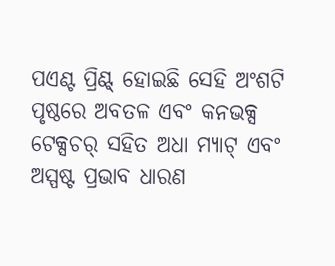ପଏଣ୍ଟ ପ୍ରିଣ୍ଟ୍ ହୋଇଛି ସେହି ଅଂଶଟି ପୃଷ୍ଠରେ ଅବତଳ ଏବଂ କନଭକ୍ସ ଟେକ୍ସଚର୍ ସହିତ ଅଧା ମ୍ୟାଟ୍ ଏବଂ ଅସ୍ପଷ୍ଟ ପ୍ରଭାବ ଧାରଣ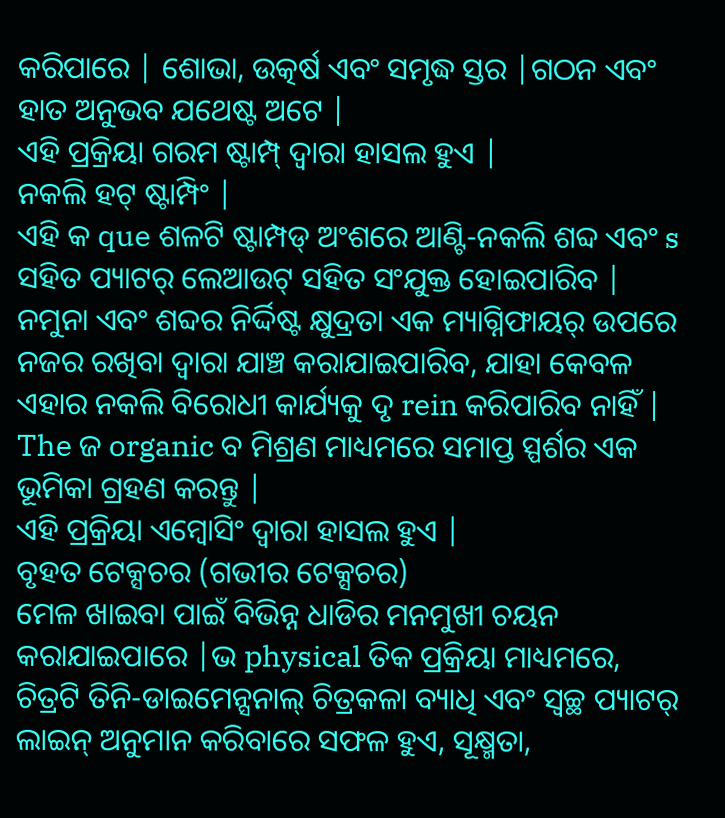କରିପାରେ | ଶୋଭା, ଉତ୍କର୍ଷ ଏବଂ ସମୃଦ୍ଧ ସ୍ତର |ଗଠନ ଏବଂ ହାତ ଅନୁଭବ ଯଥେଷ୍ଟ ଅଟେ |
ଏହି ପ୍ରକ୍ରିୟା ଗରମ ଷ୍ଟାମ୍ପ୍ ଦ୍ୱାରା ହାସଲ ହୁଏ |
ନକଲି ହଟ୍ ଷ୍ଟାମ୍ପିଂ |
ଏହି କ que ଶଳଟି ଷ୍ଟାମ୍ପଡ୍ ଅଂଶରେ ଆଣ୍ଟି-ନକଲି ଶବ୍ଦ ଏବଂ s ସହିତ ପ୍ୟାଟର୍ ଲେଆଉଟ୍ ସହିତ ସଂଯୁକ୍ତ ହୋଇପାରିବ | ନମୁନା ଏବଂ ଶବ୍ଦର ନିର୍ଦ୍ଦିଷ୍ଟ କ୍ଷୁଦ୍ରତା ଏକ ମ୍ୟାଗ୍ନିଫାୟର୍ ଉପରେ ନଜର ରଖିବା ଦ୍ୱାରା ଯାଞ୍ଚ କରାଯାଇପାରିବ, ଯାହା କେବଳ ଏହାର ନକଲି ବିରୋଧୀ କାର୍ଯ୍ୟକୁ ଦୃ rein କରିପାରିବ ନାହିଁ | The ଜ organic ବ ମିଶ୍ରଣ ମାଧ୍ୟମରେ ସମାପ୍ତ ସ୍ପର୍ଶର ଏକ ଭୂମିକା ଗ୍ରହଣ କରନ୍ତୁ |
ଏହି ପ୍ରକ୍ରିୟା ଏମ୍ବୋସିଂ ଦ୍ୱାରା ହାସଲ ହୁଏ |
ବୃହତ ଟେକ୍ସଚର (ଗଭୀର ଟେକ୍ସଚର)
ମେଳ ଖାଇବା ପାଇଁ ବିଭିନ୍ନ ଧାଡିର ମନମୁଖୀ ଚୟନ କରାଯାଇପାରେ |ଭ physical ତିକ ପ୍ରକ୍ରିୟା ମାଧ୍ୟମରେ, ଚିତ୍ରଟି ତିନି-ଡାଇମେନ୍ସନାଲ୍ ଚିତ୍ରକଳା ବ୍ୟାଧି ଏବଂ ସ୍ୱଚ୍ଛ ପ୍ୟାଟର୍ ଲାଇନ୍ ଅନୁମାନ କରିବାରେ ସଫଳ ହୁଏ, ସୂକ୍ଷ୍ମତା,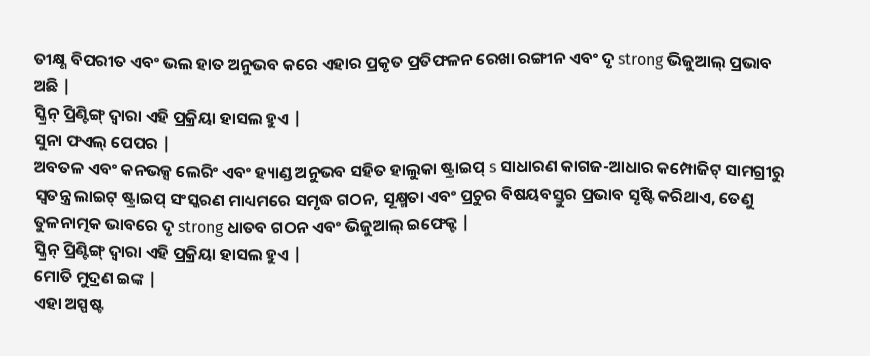ତୀକ୍ଷ୍ଣ ବିପରୀତ ଏବଂ ଭଲ ହାତ ଅନୁଭବ କରେ ଏହାର ପ୍ରକୃତ ପ୍ରତିଫଳନ ରେଖା ରଙ୍ଗୀନ ଏବଂ ଦୃ strong ଭିଜୁଆଲ୍ ପ୍ରଭାବ ଅଛି |
ସ୍କ୍ରିନ୍ ପ୍ରିଣ୍ଟିଙ୍ଗ୍ ଦ୍ୱାରା ଏହି ପ୍ରକ୍ରିୟା ହାସଲ ହୁଏ |
ସୁନା ଫଏଲ୍ ପେପର |
ଅବତଳ ଏବଂ କନଭକ୍ସ ଲେରିଂ ଏବଂ ହ୍ୟାଣ୍ଡ ଅନୁଭବ ସହିତ ହାଲୁକା ଷ୍ଟ୍ରାଇପ୍ s ସାଧାରଣ କାଗଜ-ଆଧାର କମ୍ପୋଜିଟ୍ ସାମଗ୍ରୀରୁ ସ୍ୱତନ୍ତ୍ର ଲାଇଟ୍ ଷ୍ଟ୍ରାଇପ୍ ସଂସ୍କରଣ ମାଧ୍ୟମରେ ସମୃଦ୍ଧ ଗଠନ, ସୂକ୍ଷ୍ମତା ଏବଂ ପ୍ରଚୁର ବିଷୟବସ୍ତୁର ପ୍ରଭାବ ସୃଷ୍ଟି କରିଥାଏ, ତେଣୁ ତୁଳନାତ୍ମକ ଭାବରେ ଦୃ strong ଧାତବ ଗଠନ ଏବଂ ଭିଜୁଆଲ୍ ଇଫେକ୍ଟ |
ସ୍କ୍ରିନ୍ ପ୍ରିଣ୍ଟିଙ୍ଗ୍ ଦ୍ୱାରା ଏହି ପ୍ରକ୍ରିୟା ହାସଲ ହୁଏ |
ମୋତି ମୁଦ୍ରଣ ଇଙ୍କ |
ଏହା ଅସ୍ପଷ୍ଟ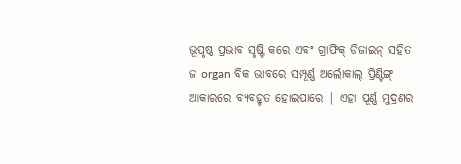ଭୂପୃଷ୍ଠ ପ୍ରଭାବ ସୃଷ୍ଟି କରେ ଏବଂ ଗ୍ରାଫିକ୍ ଡିଜାଇନ୍ ସହିତ ଜ organ ବିକ ଭାବରେ ସମ୍ପୂର୍ଣ୍ଣ ଅର୍ଲୋକାଲ୍ ପ୍ରିଣ୍ଟିଙ୍ଗ୍ ଆକାରରେ ବ୍ୟବହୃତ ହୋଇପାରେ | ଏହା ପୂର୍ଣ୍ଣ ମୁଦ୍ରଣର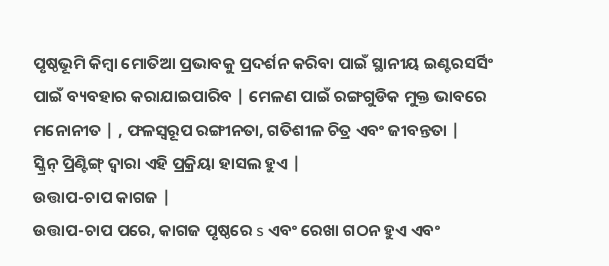ପୃଷ୍ଠଭୂମି କିମ୍ବା ମୋତିଆ ପ୍ରଭାବକୁ ପ୍ରଦର୍ଶନ କରିବା ପାଇଁ ସ୍ଥାନୀୟ ଇଣ୍ଟରସର୍ସିଂ ପାଇଁ ବ୍ୟବହାର କରାଯାଇପାରିବ | ମେଳଣ ପାଇଁ ରଙ୍ଗଗୁଡିକ ମୁକ୍ତ ଭାବରେ ମନୋନୀତ | , ଫଳସ୍ୱରୂପ ରଙ୍ଗୀନତା, ଗତିଶୀଳ ଚିତ୍ର ଏବଂ ଜୀବନ୍ତତା |
ସ୍କ୍ରିନ୍ ପ୍ରିଣ୍ଟିଙ୍ଗ୍ ଦ୍ୱାରା ଏହି ପ୍ରକ୍ରିୟା ହାସଲ ହୁଏ |
ଉତ୍ତାପ-ଚାପ କାଗଜ |
ଉତ୍ତାପ-ଚାପ ପରେ, କାଗଜ ପୃଷ୍ଠରେ s ଏବଂ ରେଖା ଗଠନ ହୁଏ ଏବଂ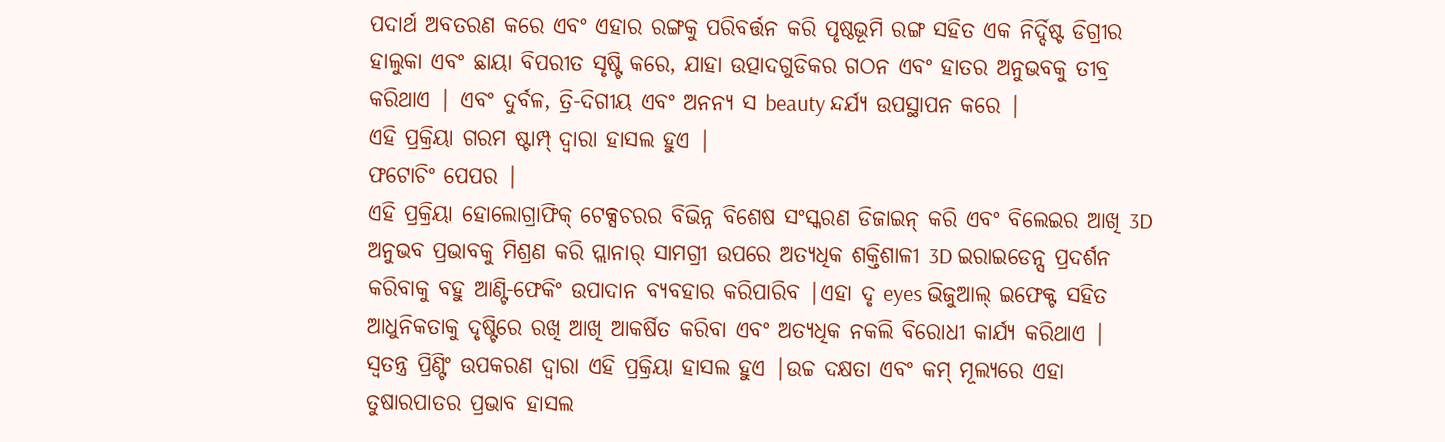ପଦାର୍ଥ ଅବତରଣ କରେ ଏବଂ ଏହାର ରଙ୍ଗକୁ ପରିବର୍ତ୍ତନ କରି ପୃଷ୍ଠଭୂମି ରଙ୍ଗ ସହିତ ଏକ ନିର୍ଦ୍ଦିଷ୍ଟ ଡିଗ୍ରୀର ହାଲୁକା ଏବଂ ଛାୟା ବିପରୀତ ସୃଷ୍ଟି କରେ, ଯାହା ଉତ୍ପାଦଗୁଡିକର ଗଠନ ଏବଂ ହାତର ଅନୁଭବକୁ ତୀବ୍ର କରିଥାଏ | ଏବଂ ଦୁର୍ବଳ, ତ୍ରି-ଦିଗୀୟ ଏବଂ ଅନନ୍ୟ ସ beauty ନ୍ଦର୍ଯ୍ୟ ଉପସ୍ଥାପନ କରେ |
ଏହି ପ୍ରକ୍ରିୟା ଗରମ ଷ୍ଟାମ୍ପ୍ ଦ୍ୱାରା ହାସଲ ହୁଏ |
ଫଟୋଚିଂ ପେପର |
ଏହି ପ୍ରକ୍ରିୟା ହୋଲୋଗ୍ରାଫିକ୍ ଟେକ୍ସଚରର ବିଭିନ୍ନ ବିଶେଷ ସଂସ୍କରଣ ଡିଜାଇନ୍ କରି ଏବଂ ବିଲେଇର ଆଖି 3D ଅନୁଭବ ପ୍ରଭାବକୁ ମିଶ୍ରଣ କରି ପ୍ଲାନାର୍ ସାମଗ୍ରୀ ଉପରେ ଅତ୍ୟଧିକ ଶକ୍ତିଶାଳୀ 3D ଇରାଇଡେନ୍ସ ପ୍ରଦର୍ଶନ କରିବାକୁ ବହୁ ଆଣ୍ଟି-ଫେକିଂ ଉପାଦାନ ବ୍ୟବହାର କରିପାରିବ |ଏହା ଦୃ eyes ଭିଜୁଆଲ୍ ଇଫେକ୍ଟ ସହିତ ଆଧୁନିକତାକୁ ଦୃଷ୍ଟିରେ ରଖି ଆଖି ଆକର୍ଷିତ କରିବା ଏବଂ ଅତ୍ୟଧିକ ନକଲି ବିରୋଧୀ କାର୍ଯ୍ୟ କରିଥାଏ |
ସ୍ୱତନ୍ତ୍ର ପ୍ରିଣ୍ଟିଂ ଉପକରଣ ଦ୍ୱାରା ଏହି ପ୍ରକ୍ରିୟା ହାସଲ ହୁଏ |ଉଚ୍ଚ ଦକ୍ଷତା ଏବଂ କମ୍ ମୂଲ୍ୟରେ ଏହା ତୁଷାରପାତର ପ୍ରଭାବ ହାସଲ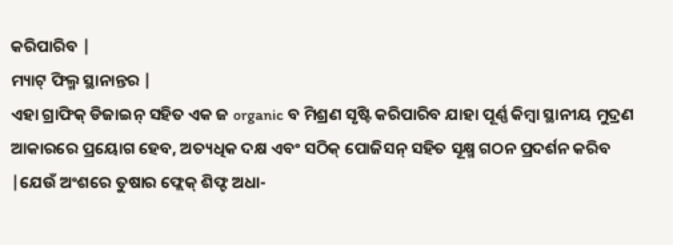କରିପାରିବ |
ମ୍ୟାଟ୍ ଫିଲ୍ମ ସ୍ଥାନାନ୍ତର |
ଏହା ଗ୍ରାଫିକ୍ ଡିଜାଇନ୍ ସହିତ ଏକ ଜ organic ବ ମିଶ୍ରଣ ସୃଷ୍ଟି କରିପାରିବ ଯାହା ପୂର୍ଣ୍ଣ କିମ୍ବା ସ୍ଥାନୀୟ ମୁଦ୍ରଣ ଆକାରରେ ପ୍ରୟୋଗ ହେବ, ଅତ୍ୟଧିକ ଦକ୍ଷ ଏବଂ ସଠିକ୍ ପୋଜିସନ୍ ସହିତ ସୂକ୍ଷ୍ମ ଗଠନ ପ୍ରଦର୍ଶନ କରିବ |ଯେଉଁ ଅଂଶରେ ତୁଷାର ଫ୍ଲେକ୍ ଶିଫ୍ଟ ଅଧା-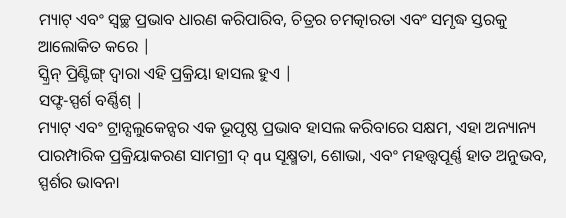ମ୍ୟାଟ୍ ଏବଂ ସ୍ୱଚ୍ଛ ପ୍ରଭାବ ଧାରଣ କରିପାରିବ, ଚିତ୍ରର ଚମତ୍କାରତା ଏବଂ ସମୃଦ୍ଧ ସ୍ତରକୁ ଆଲୋକିତ କରେ |
ସ୍କ୍ରିନ୍ ପ୍ରିଣ୍ଟିଙ୍ଗ୍ ଦ୍ୱାରା ଏହି ପ୍ରକ୍ରିୟା ହାସଲ ହୁଏ |
ସଫ୍ଟ-ସ୍ପର୍ଶ ବର୍ଣ୍ଣିଶ୍ |
ମ୍ୟାଟ୍ ଏବଂ ଟ୍ରାନ୍ସଲୁକେନ୍ସର ଏକ ଭୂପୃଷ୍ଠ ପ୍ରଭାବ ହାସଲ କରିବାରେ ସକ୍ଷମ, ଏହା ଅନ୍ୟାନ୍ୟ ପାରମ୍ପାରିକ ପ୍ରକ୍ରିୟାକରଣ ସାମଗ୍ରୀ ଦ୍ qu ସୂକ୍ଷ୍ମତା, ଶୋଭା, ଏବଂ ମହତ୍ତ୍ୱପୂର୍ଣ୍ଣ ହାତ ଅନୁଭବ, ସ୍ପର୍ଶର ଭାବନା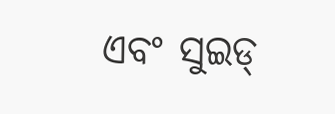ଏବଂ ସୁଇଡ୍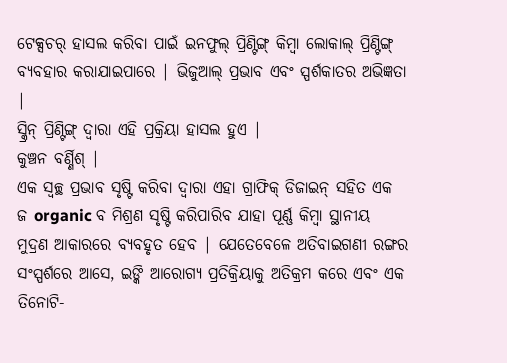ଟେକ୍ସଚର୍ ହାସଲ କରିବା ପାଇଁ ଇନଫୁଲ୍ ପ୍ରିଣ୍ଟିଙ୍ଗ୍ କିମ୍ବା ଲୋକାଲ୍ ପ୍ରିଣ୍ଟିଙ୍ଗ୍ ବ୍ୟବହାର କରାଯାଇପାରେ | ଭିଜୁଆଲ୍ ପ୍ରଭାବ ଏବଂ ସ୍ପର୍ଶକାତର ଅଭିଜ୍ଞତା |
ସ୍କ୍ରିନ୍ ପ୍ରିଣ୍ଟିଙ୍ଗ୍ ଦ୍ୱାରା ଏହି ପ୍ରକ୍ରିୟା ହାସଲ ହୁଏ |
କୁଞ୍ଚନ ବର୍ଣ୍ଣିଶ୍ |
ଏକ ସ୍ୱଚ୍ଛ ପ୍ରଭାବ ସୃଷ୍ଟି କରିବା ଦ୍ୱାରା ଏହା ଗ୍ରାଫିକ୍ ଡିଜାଇନ୍ ସହିତ ଏକ ଜ organic ବ ମିଶ୍ରଣ ସୃଷ୍ଟି କରିପାରିବ ଯାହା ପୂର୍ଣ୍ଣ କିମ୍ବା ସ୍ଥାନୀୟ ମୁଦ୍ରଣ ଆକାରରେ ବ୍ୟବହୃତ ହେବ | ଯେତେବେଳେ ଅତିବାଇଗଣୀ ରଙ୍ଗର ସଂସ୍ପର୍ଶରେ ଆସେ, ଇଙ୍କି ଆରୋଗ୍ୟ ପ୍ରତିକ୍ରିୟାକୁ ଅତିକ୍ରମ କରେ ଏବଂ ଏକ ତିନୋଟି-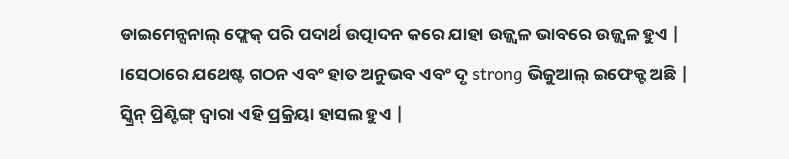ଡାଇମେନ୍ସନାଲ୍ ଫ୍ଲେକ୍ ପରି ପଦାର୍ଥ ଉତ୍ପାଦନ କରେ ଯାହା ଉଜ୍ଜ୍ୱଳ ଭାବରେ ଉଜ୍ଜ୍ୱଳ ହୁଏ | ।ସେଠାରେ ଯଥେଷ୍ଟ ଗଠନ ଏବଂ ହାତ ଅନୁଭବ ଏବଂ ଦୃ strong ଭିଜୁଆଲ୍ ଇଫେକ୍ଟ ଅଛି |
ସ୍କ୍ରିନ୍ ପ୍ରିଣ୍ଟିଙ୍ଗ୍ ଦ୍ୱାରା ଏହି ପ୍ରକ୍ରିୟା ହାସଲ ହୁଏ |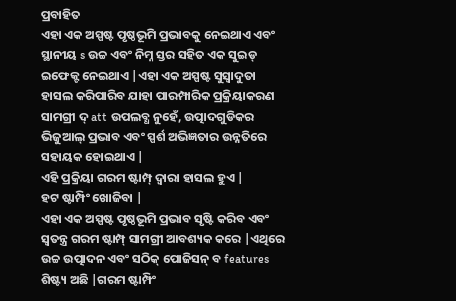ପ୍ରବାହିତ
ଏହା ଏକ ଅସ୍ପଷ୍ଟ ପୃଷ୍ଠଭୂମି ପ୍ରଭାବକୁ ନେଇଥାଏ ଏବଂ ସ୍ଥାନୀୟ s ଉଚ୍ଚ ଏବଂ ନିମ୍ନ ସ୍ତର ସହିତ ଏକ ସୁଇଡ୍ ଇଫେକ୍ଟ ନେଇଥାଏ |ଏହା ଏକ ଅସ୍ପଷ୍ଟ ସୁସ୍ୱାଦୁତା ହାସଲ କରିପାରିବ ଯାହା ପାରମ୍ପାରିକ ପ୍ରକ୍ରିୟାକରଣ ସାମଗ୍ରୀ ଦ୍ att ଉପଲବ୍ଧ ନୁହେଁ, ଉତ୍ପାଦଗୁଡିକର ଭିଜୁଆଲ୍ ପ୍ରଭାବ ଏବଂ ସ୍ପର୍ଶ ଅଭିଜ୍ଞତାର ଉନ୍ନତିରେ ସହାୟକ ହୋଇଥାଏ |
ଏହି ପ୍ରକ୍ରିୟା ଗରମ ଷ୍ଟାମ୍ପ୍ ଦ୍ୱାରା ହାସଲ ହୁଏ |
ହଟ ଷ୍ଟାମ୍ପିଂ ଖୋଜିବା |
ଏହା ଏକ ଅସ୍ପଷ୍ଟ ପୃଷ୍ଠଭୂମି ପ୍ରଭାବ ସୃଷ୍ଟି କରିବ ଏବଂ ସ୍ୱତନ୍ତ୍ର ଗରମ ଷ୍ଟାମ୍ପ୍ ସାମଗ୍ରୀ ଆବଶ୍ୟକ କରେ |ଏଥିରେ ଉଚ୍ଚ ଉତ୍ପାଦନ ଏବଂ ସଠିକ୍ ପୋଜିସନ୍ ବ features ଶିଷ୍ଟ୍ୟ ଅଛି |ଗରମ ଷ୍ଟାମ୍ପିଂ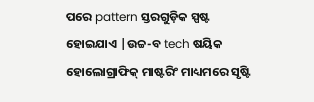ପରେ pattern ସ୍ତରଗୁଡ଼ିକ ସ୍ପଷ୍ଟ ହୋଇଯାଏ |ଉଚ୍ଚ-ବ tech ଷୟିକ ହୋଲୋଗ୍ରାଫିକ୍ ମାଷ୍ଟରିଂ ମାଧ୍ୟମରେ ସୃଷ୍ଟି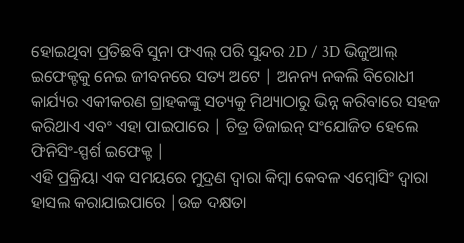ହୋଇଥିବା ପ୍ରତିଛବି ସୁନା ଫଏଲ୍ ପରି ସୁନ୍ଦର 2D / 3D ଭିଜୁଆଲ୍ ଇଫେକ୍ଟକୁ ନେଇ ଜୀବନରେ ସତ୍ୟ ଅଟେ | ଅନନ୍ୟ ନକଲି ବିରୋଧୀ କାର୍ଯ୍ୟର ଏକୀକରଣ ଗ୍ରାହକଙ୍କୁ ସତ୍ୟକୁ ମିଥ୍ୟାଠାରୁ ଭିନ୍ନ କରିବାରେ ସହଜ କରିଥାଏ ଏବଂ ଏହା ପାଇପାରେ | ଚିତ୍ର ଡିଜାଇନ୍ ସଂଯୋଜିତ ହେଲେ ଫିନିସିଂ-ସ୍ପର୍ଶ ଇଫେକ୍ଟ |
ଏହି ପ୍ରକ୍ରିୟା ଏକ ସମୟରେ ମୁଦ୍ରଣ ଦ୍ୱାରା କିମ୍ବା କେବଳ ଏମ୍ବୋସିଂ ଦ୍ୱାରା ହାସଲ କରାଯାଇପାରେ |ଉଚ୍ଚ ଦକ୍ଷତା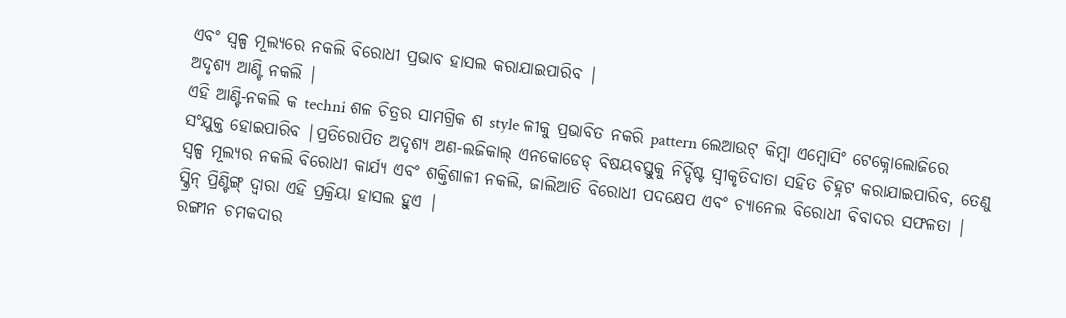ଏବଂ ସ୍ୱଳ୍ପ ମୂଲ୍ୟରେ ନକଲି ବିରୋଧୀ ପ୍ରଭାବ ହାସଲ କରାଯାଇପାରିବ |
ଅଦୃଶ୍ୟ ଆଣ୍ଟି ନକଲି |
ଏହି ଆଣ୍ଟି-ନକଲି କ techni ଶଳ ଚିତ୍ରର ସାମଗ୍ରିକ ଶ style ଳୀକୁ ପ୍ରଭାବିତ ନକରି pattern ଲେଆଉଟ୍ କିମ୍ବା ଏମ୍ବୋସିଂ ଟେକ୍ନୋଲୋଜିରେ ସଂଯୁକ୍ତ ହୋଇପାରିବ |ପ୍ରତିରୋପିତ ଅଦୃଶ୍ୟ ଅଣ-ଲଜିକାଲ୍ ଏନକୋଡେଡ୍ ବିଷୟବସ୍ତୁକୁ ନିର୍ଦ୍ଦିଷ୍ଟ ସ୍ୱୀକୃତିଦାତା ସହିତ ଚିହ୍ନଟ କରାଯାଇପାରିବ, ତେଣୁ ସ୍ୱଳ୍ପ ମୂଲ୍ୟର ନକଲି ବିରୋଧୀ କାର୍ଯ୍ୟ ଏବଂ ଶକ୍ତିଶାଳୀ ନକଲି, ଜାଲିଆତି ବିରୋଧୀ ପଦକ୍ଷେପ ଏବଂ ଚ୍ୟାନେଲ ବିରୋଧୀ ବିବାଦର ସଫଳତା |
ସ୍କ୍ରିନ୍ ପ୍ରିଣ୍ଟିଙ୍ଗ୍ ଦ୍ୱାରା ଏହି ପ୍ରକ୍ରିୟା ହାସଲ ହୁଏ |
ରଙ୍ଗୀନ ଚମକଦାର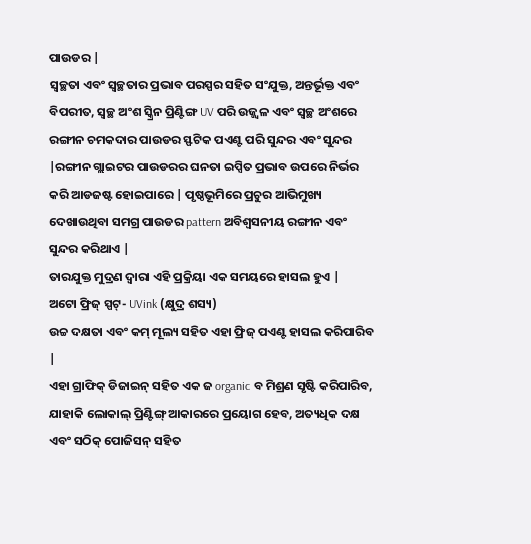ପାଉଡର |
ସ୍ୱଚ୍ଛତା ଏବଂ ସ୍ୱଚ୍ଛତାର ପ୍ରଭାବ ପରସ୍ପର ସହିତ ସଂଯୁକ୍ତ, ଅନ୍ତର୍ଭୂକ୍ତ ଏବଂ ବିପରୀତ, ସ୍ୱଚ୍ଛ ଅଂଶ ସ୍କ୍ରିନ ପ୍ରିଣ୍ଟିଙ୍ଗ UV ପରି ଉଜ୍ଜ୍ୱଳ ଏବଂ ସ୍ୱଚ୍ଛ ଅଂଶରେ ରଙ୍ଗୀନ ଚମକଦାର ପାଉଡର ସ୍ଫଟିକ ପଏଣ୍ଟ ପରି ସୁନ୍ଦର ଏବଂ ସୁନ୍ଦର |ରଙ୍ଗୀନ ଗ୍ଲାଇଟର ପାଉଡରର ଘନତା ଇପ୍ସିତ ପ୍ରଭାବ ଉପରେ ନିର୍ଭର କରି ଆଡଜଷ୍ଟ ହୋଇପାରେ | ପୃଷ୍ଠଭୂମିରେ ପ୍ରଚୁର ଆଭିମୁଖ୍ୟ ଦେଖାଉଥିବା ସମଗ୍ର ପାଉଡର pattern ଅବିଶ୍ୱସନୀୟ ରଙ୍ଗୀନ ଏବଂ ସୁନ୍ଦର କରିଥାଏ |
ତାରଯୁକ୍ତ ମୁଦ୍ରଣ ଦ୍ୱାରା ଏହି ପ୍ରକ୍ରିୟା ଏକ ସମୟରେ ହାସଲ ହୁଏ |
ଅଟୋ ଫ୍ରିଜ୍ ସ୍ପଟ୍- UVink (କ୍ଷୁଦ୍ର ଶସ୍ୟ)
ଉଚ୍ଚ ଦକ୍ଷତା ଏବଂ କମ୍ ମୂଲ୍ୟ ସହିତ ଏହା ଫ୍ରିଜ୍ ପଏଣ୍ଟ ହାସଲ କରିପାରିବ |
ଏହା ଗ୍ରାଫିକ୍ ଡିଜାଇନ୍ ସହିତ ଏକ ଜ organic ବ ମିଶ୍ରଣ ସୃଷ୍ଟି କରିପାରିବ, ଯାହାକି ଲୋକାଲ୍ ପ୍ରିଣ୍ଟିଙ୍ଗ୍ ଆକାରରେ ପ୍ରୟୋଗ ହେବ, ଅତ୍ୟଧିକ ଦକ୍ଷ ଏବଂ ସଠିକ୍ ପୋଜିସନ୍ ସହିତ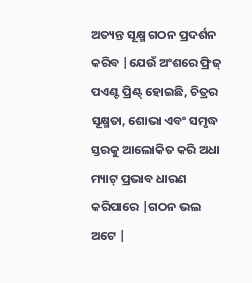ଅତ୍ୟନ୍ତ ସୂକ୍ଷ୍ମ ଗଠନ ପ୍ରଦର୍ଶନ କରିବ |ଯେଉଁ ଅଂଶରେ ଫ୍ରିଜ୍ ପଏଣ୍ଟ ପ୍ରିଣ୍ଟ୍ ହୋଇଛି, ଚିତ୍ରର ସୂକ୍ଷ୍ମତା, ଶୋଭା ଏବଂ ସମୃଦ୍ଧ ସ୍ତରକୁ ଆଲୋକିତ କରି ଅଧା ମ୍ୟାଟ୍ ପ୍ରଭାବ ଧାରଣ କରିପାରେ |ଗଠନ ଭଲ ଅଟେ |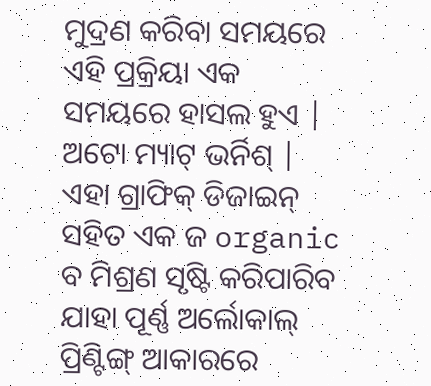ମୁଦ୍ରଣ କରିବା ସମୟରେ ଏହି ପ୍ରକ୍ରିୟା ଏକ ସମୟରେ ହାସଲ ହୁଏ |
ଅଟୋ ମ୍ୟାଟ୍ ଭର୍ନିଶ୍ |
ଏହା ଗ୍ରାଫିକ୍ ଡିଜାଇନ୍ ସହିତ ଏକ ଜ organic ବ ମିଶ୍ରଣ ସୃଷ୍ଟି କରିପାରିବ ଯାହା ପୂର୍ଣ୍ଣ ଅର୍ଲୋକାଲ୍ ପ୍ରିଣ୍ଟିଙ୍ଗ୍ ଆକାରରେ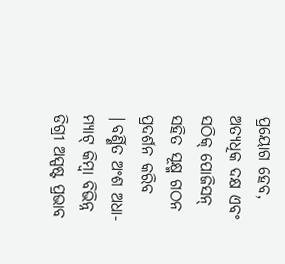ପ୍ରୟୋଗ ହେବ, ଅତ୍ୟଧିକ ଦକ୍ଷ ଏବଂ ସଠିକ୍ ପୋଜିସନ୍ ସହିତ ସୂକ୍ଷ୍ମ ଗଠନ ପ୍ରଦର୍ଶନ କରିବ |ବର୍ଣ୍ଣିତ ଅଂଶ ଅଧା-ମ୍ୟାଟ୍ କିମ୍ବା ବିଭିନ୍ନ ଡିଗ୍ରୀ ଅସ୍ପଷ୍ଟ ପ୍ରଭାବ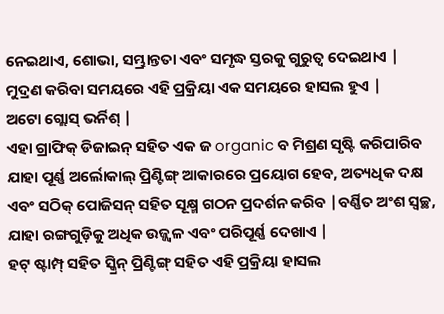ନେଇଥାଏ, ଶୋଭା, ସମ୍ଭ୍ରାନ୍ତତା ଏବଂ ସମୃଦ୍ଧ ସ୍ତରକୁ ଗୁରୁତ୍ୱ ଦେଇଥାଏ |
ମୁଦ୍ରଣ କରିବା ସମୟରେ ଏହି ପ୍ରକ୍ରିୟା ଏକ ସମୟରେ ହାସଲ ହୁଏ |
ଅଟୋ ଗ୍ଲୋସ୍ ଭର୍ନିଶ୍ |
ଏହା ଗ୍ରାଫିକ୍ ଡିଜାଇନ୍ ସହିତ ଏକ ଜ organic ବ ମିଶ୍ରଣ ସୃଷ୍ଟି କରିପାରିବ ଯାହା ପୂର୍ଣ୍ଣ ଅର୍ଲୋକାଲ୍ ପ୍ରିଣ୍ଟିଙ୍ଗ୍ ଆକାରରେ ପ୍ରୟୋଗ ହେବ, ଅତ୍ୟଧିକ ଦକ୍ଷ ଏବଂ ସଠିକ୍ ପୋଜିସନ୍ ସହିତ ସୂକ୍ଷ୍ମ ଗଠନ ପ୍ରଦର୍ଶନ କରିବ |ବର୍ଣ୍ଣିତ ଅଂଶ ସ୍ୱଚ୍ଛ, ଯାହା ରଙ୍ଗଗୁଡ଼ିକୁ ଅଧିକ ଉଜ୍ଜ୍ୱଳ ଏବଂ ପରିପୂର୍ଣ୍ଣ ଦେଖାଏ |
ହଟ୍ ଷ୍ଟାମ୍ପ୍ ସହିତ ସ୍କ୍ରିନ୍ ପ୍ରିଣ୍ଟିଙ୍ଗ୍ ସହିତ ଏହି ପ୍ରକ୍ରିୟା ହାସଲ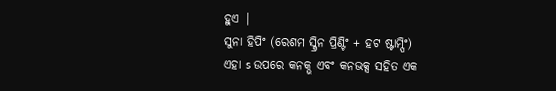ହୁଏ |
ସୁନା ହିପିଂ (ରେଶମ ସ୍କ୍ରିନ ପ୍ରିଣ୍ଟିଂ + ହଟ ଷ୍ଟାମ୍ପିଂ)
ଏହା s ଉପରେ କନକ୍ଭ ଏବଂ କନଭକ୍ସ ସହିତ ଏକ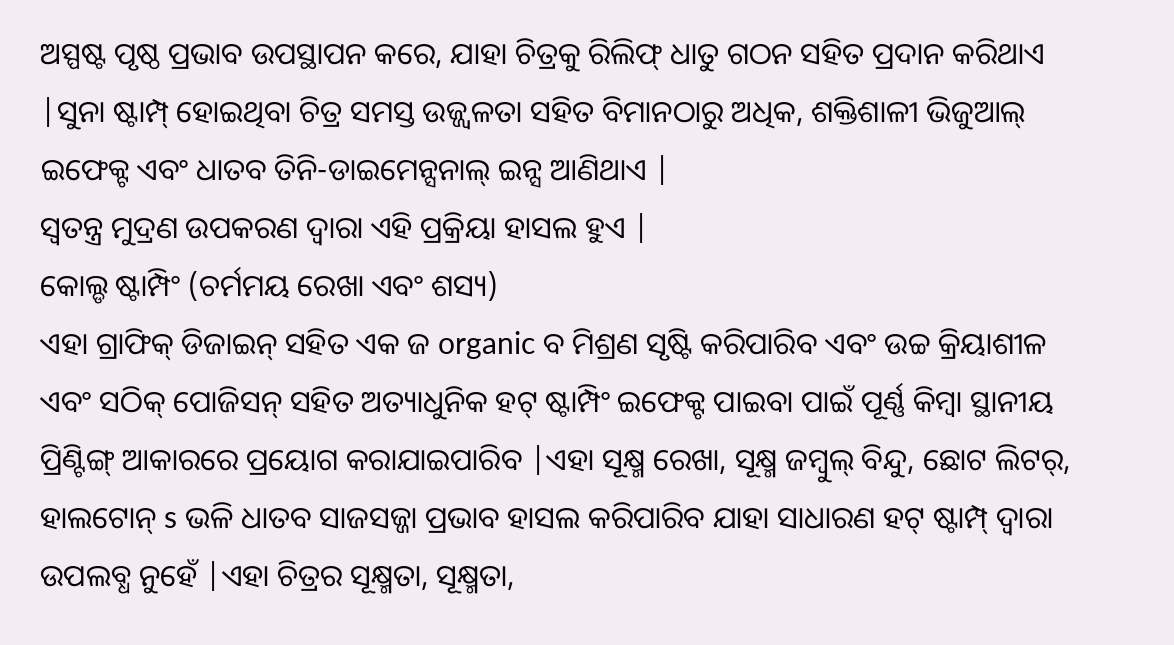ଅସ୍ପଷ୍ଟ ପୃଷ୍ଠ ପ୍ରଭାବ ଉପସ୍ଥାପନ କରେ, ଯାହା ଚିତ୍ରକୁ ରିଲିଫ୍ ଧାତୁ ଗଠନ ସହିତ ପ୍ରଦାନ କରିଥାଏ |ସୁନା ଷ୍ଟାମ୍ପ୍ ହୋଇଥିବା ଚିତ୍ର ସମସ୍ତ ଉଜ୍ଜ୍ୱଳତା ସହିତ ବିମାନଠାରୁ ଅଧିକ, ଶକ୍ତିଶାଳୀ ଭିଜୁଆଲ୍ ଇଫେକ୍ଟ ଏବଂ ଧାତବ ତିନି-ଡାଇମେନ୍ସନାଲ୍ ଇନ୍ସ ଆଣିଥାଏ |
ସ୍ୱତନ୍ତ୍ର ମୁଦ୍ରଣ ଉପକରଣ ଦ୍ୱାରା ଏହି ପ୍ରକ୍ରିୟା ହାସଲ ହୁଏ |
କୋଲ୍ଡ ଷ୍ଟାମ୍ପିଂ (ଚର୍ମମୟ ରେଖା ଏବଂ ଶସ୍ୟ)
ଏହା ଗ୍ରାଫିକ୍ ଡିଜାଇନ୍ ସହିତ ଏକ ଜ organic ବ ମିଶ୍ରଣ ସୃଷ୍ଟି କରିପାରିବ ଏବଂ ଉଚ୍ଚ କ୍ରିୟାଶୀଳ ଏବଂ ସଠିକ୍ ପୋଜିସନ୍ ସହିତ ଅତ୍ୟାଧୁନିକ ହଟ୍ ଷ୍ଟାମ୍ପିଂ ଇଫେକ୍ଟ ପାଇବା ପାଇଁ ପୂର୍ଣ୍ଣ କିମ୍ବା ସ୍ଥାନୀୟ ପ୍ରିଣ୍ଟିଙ୍ଗ୍ ଆକାରରେ ପ୍ରୟୋଗ କରାଯାଇପାରିବ |ଏହା ସୂକ୍ଷ୍ମ ରେଖା, ସୂକ୍ଷ୍ମ ଜମ୍ବୁଲ୍ ବିନ୍ଦୁ, ଛୋଟ ଲିଟର୍, ହାଲଟୋନ୍ s ଭଳି ଧାତବ ସାଜସଜ୍ଜା ପ୍ରଭାବ ହାସଲ କରିପାରିବ ଯାହା ସାଧାରଣ ହଟ୍ ଷ୍ଟାମ୍ପ୍ ଦ୍ୱାରା ଉପଲବ୍ଧ ନୁହେଁ |ଏହା ଚିତ୍ରର ସୂକ୍ଷ୍ମତା, ସୂକ୍ଷ୍ମତା,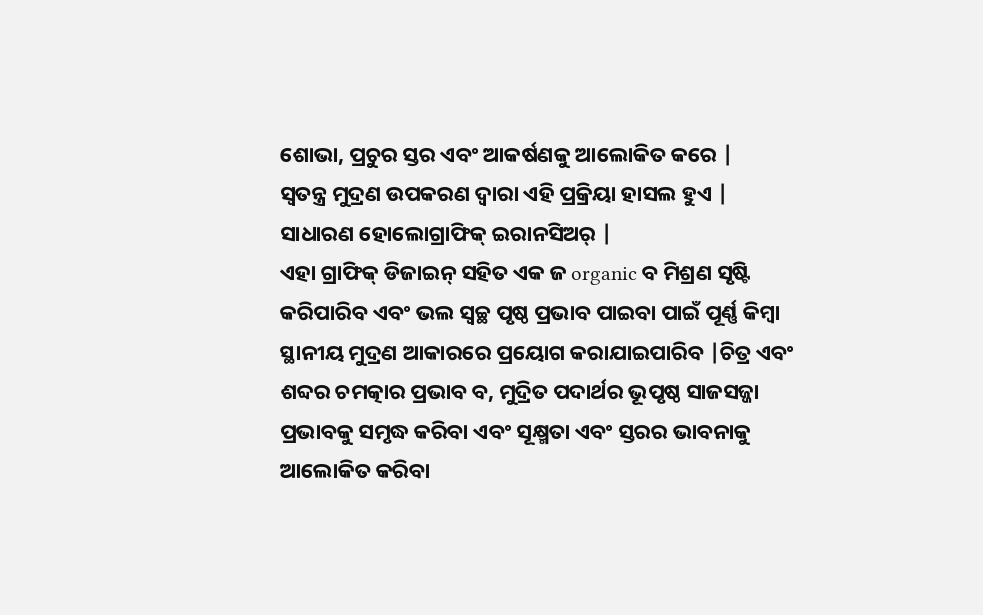ଶୋଭା, ପ୍ରଚୁର ସ୍ତର ଏବଂ ଆକର୍ଷଣକୁ ଆଲୋକିତ କରେ |
ସ୍ୱତନ୍ତ୍ର ମୁଦ୍ରଣ ଉପକରଣ ଦ୍ୱାରା ଏହି ପ୍ରକ୍ରିୟା ହାସଲ ହୁଏ |
ସାଧାରଣ ହୋଲୋଗ୍ରାଫିକ୍ ଇରାନସିଅର୍ |
ଏହା ଗ୍ରାଫିକ୍ ଡିଜାଇନ୍ ସହିତ ଏକ ଜ organic ବ ମିଶ୍ରଣ ସୃଷ୍ଟି କରିପାରିବ ଏବଂ ଭଲ ସ୍ୱଚ୍ଛ ପୃଷ୍ଠ ପ୍ରଭାବ ପାଇବା ପାଇଁ ପୂର୍ଣ୍ଣ କିମ୍ବା ସ୍ଥାନୀୟ ମୁଦ୍ରଣ ଆକାରରେ ପ୍ରୟୋଗ କରାଯାଇପାରିବ |ଚିତ୍ର ଏବଂ ଶବ୍ଦର ଚମତ୍କାର ପ୍ରଭାବ ବ, ମୁଦ୍ରିତ ପଦାର୍ଥର ଭୂପୃଷ୍ଠ ସାଜସଜ୍ଜା ପ୍ରଭାବକୁ ସମୃଦ୍ଧ କରିବା ଏବଂ ସୂକ୍ଷ୍ମତା ଏବଂ ସ୍ତରର ଭାବନାକୁ ଆଲୋକିତ କରିବା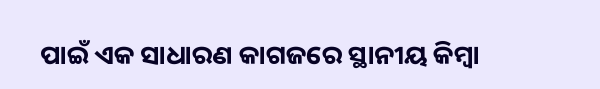ପାଇଁ ଏକ ସାଧାରଣ କାଗଜରେ ସ୍ଥାନୀୟ କିମ୍ବା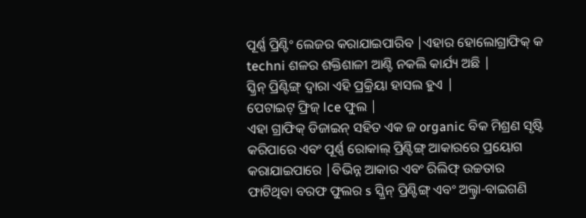ପୂର୍ଣ୍ଣ ପ୍ରିଣ୍ଟିଂ ଲେଜର କରାଯାଇପାରିବ |ଏହାର ହୋଲୋଗ୍ରାଫିକ୍ କ techni ଶଳର ଶକ୍ତିଶାଳୀ ଆଣ୍ଟି ନକଲି କାର୍ଯ୍ୟ ଅଛି |
ସ୍କ୍ରିନ୍ ପ୍ରିଣ୍ଟିଙ୍ଗ୍ ଦ୍ୱାରା ଏହି ପ୍ରକ୍ରିୟା ହାସଲ ହୁଏ |
ପେଟାଇଟ୍ ଫ୍ରିଜ୍ lce ଫୁଲ |
ଏହା ଗ୍ରାଫିକ୍ ଡିଜାଇନ୍ ସହିତ ଏକ ଜ organic ବିକ ମିଶ୍ରଣ ସୃଷ୍ଟି କରିପାରେ ଏବଂ ପୂର୍ଣ୍ଣ ରୋକାଲ୍ ପ୍ରିଣ୍ଟିଙ୍ଗ୍ ଆକାରରେ ପ୍ରୟୋଗ କରାଯାଇପାରେ |ବିଭିନ୍ନ ଆକାର ଏବଂ ରିଲିଫ୍ ଉଚ୍ଚତାର ଫାଟିଥିବା ବରଫ ଫୁଲର s ସ୍କ୍ରିନ୍ ପ୍ରିଣ୍ଟିଙ୍ଗ୍ ଏବଂ ଅଲ୍ଟ୍ରା-ବାଇଗଣି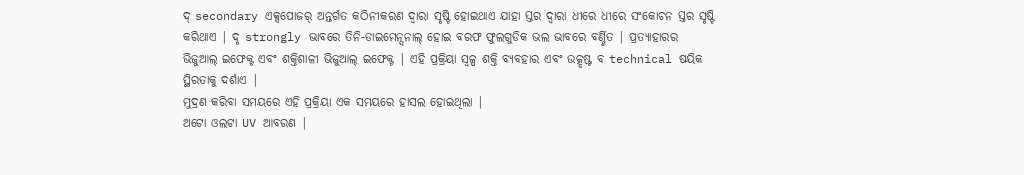ଦ୍ secondary ଏକ୍ସପୋଜର୍ ଅନ୍ତର୍ଗତ କଠିନୀକରଣ ଦ୍ୱାରା ସୃଷ୍ଟି ହୋଇଥାଏ ଯାହା ସ୍ତର ଦ୍ୱାରା ଧୀରେ ଧୀରେ ସଂକୋଚନ ସ୍ତର ସୃଷ୍ଟି କରିଥାଏ | ଦୃ strongly ଭାବରେ ତିନି-ଡାଇମେନ୍ସନାଲ୍ ହୋଇ ବରଫ ଫୁଲଗୁଡିକ ଭଲ ଭାବରେ ବର୍ଣ୍ଣିତ | ପ୍ରତ୍ୟାହାରର ଭିଜୁଆଲ୍ ଇଫେକ୍ଟ ଏବଂ ଶକ୍ତିଶାଳୀ ଭିଜୁଆଲ୍ ଇଫେକ୍ଟ | ଏହି ପ୍ରକ୍ରିୟା ସ୍ୱଳ୍ପ ଶକ୍ତି ବ୍ୟବହାର ଏବଂ ଉତ୍କୃଷ୍ଟ ବ technical ଷୟିକ ସ୍ଥିରତାକୁ ଦର୍ଶାଏ |
ମୁଦ୍ରଣ କରିବା ସମୟରେ ଏହି ପ୍ରକ୍ରିୟା ଏକ ସମୟରେ ହାସଲ ହୋଇଥିଲା |
ଅଟୋ ଓଲଟା UV ଆବରଣ |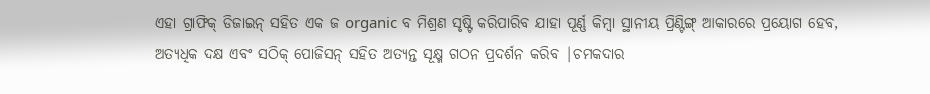ଏହା ଗ୍ରାଫିକ୍ ଡିଜାଇନ୍ ସହିତ ଏକ ଜ organic ବ ମିଶ୍ରଣ ସୃଷ୍ଟି କରିପାରିବ ଯାହା ପୂର୍ଣ୍ଣ କିମ୍ବା ସ୍ଥାନୀୟ ପ୍ରିଣ୍ଟିଙ୍ଗ୍ ଆକାରରେ ପ୍ରୟୋଗ ହେବ, ଅତ୍ୟଧିକ ଦକ୍ଷ ଏବଂ ସଠିକ୍ ପୋଜିସନ୍ ସହିତ ଅତ୍ୟନ୍ତ ସୂକ୍ଷ୍ମ ଗଠନ ପ୍ରଦର୍ଶନ କରିବ |ଚମକଦାର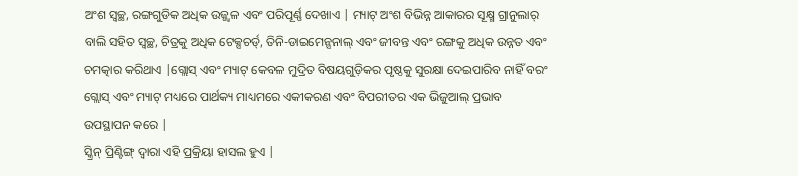ଅଂଶ ସ୍ୱଚ୍ଛ, ରଙ୍ଗଗୁଡିକ ଅଧିକ ଉଜ୍ଜ୍ୱଳ ଏବଂ ପରିପୂର୍ଣ୍ଣ ଦେଖାଏ | ମ୍ୟାଟ୍ ଅଂଶ ବିଭିନ୍ନ ଆକାରର ସୂକ୍ଷ୍ମ ଗ୍ରାନୁଲାର୍ ବାଲି ସହିତ ସ୍ୱଚ୍ଛ, ଚିତ୍ରକୁ ଅଧିକ ଟେକ୍ସଚର୍ଡ୍, ତିନି-ଡାଇମେନ୍ସନାଲ୍ ଏବଂ ଜୀବନ୍ତ ଏବଂ ରଙ୍ଗକୁ ଅଧିକ ଉନ୍ନତ ଏବଂ ଚମତ୍କାର କରିଥାଏ |ଗ୍ଲୋସ୍ ଏବଂ ମ୍ୟାଟ୍ କେବଳ ମୁଦ୍ରିତ ବିଷୟଗୁଡ଼ିକର ପୃଷ୍ଠକୁ ସୁରକ୍ଷା ଦେଇପାରିବ ନାହିଁ ବରଂ ଗ୍ଲୋସ୍ ଏବଂ ମ୍ୟାଟ୍ ମଧ୍ୟରେ ପାର୍ଥକ୍ୟ ମାଧ୍ୟମରେ ଏକୀକରଣ ଏବଂ ବିପରୀତର ଏକ ଭିଜୁଆଲ୍ ପ୍ରଭାବ ଉପସ୍ଥାପନ କରେ |
ସ୍କ୍ରିନ୍ ପ୍ରିଣ୍ଟିଙ୍ଗ୍ ଦ୍ୱାରା ଏହି ପ୍ରକ୍ରିୟା ହାସଲ ହୁଏ |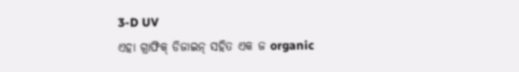3-D UV
ଏହା ଗ୍ରାଫିକ୍ ଡିଜାଇନ୍ ସହିତ ଏକ ଜ organic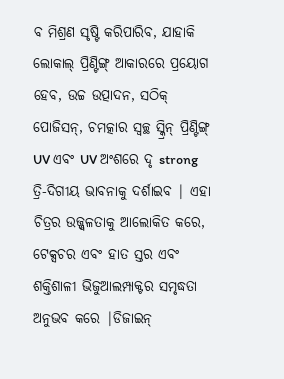ବ ମିଶ୍ରଣ ସୃଷ୍ଟି କରିପାରିବ, ଯାହାକି ଲୋକାଲ୍ ପ୍ରିଣ୍ଟିଙ୍ଗ୍ ଆକାରରେ ପ୍ରୟୋଗ ହେବ, ଉଚ୍ଚ ଉତ୍ପାଦନ, ସଠିକ୍ ପୋଜିସନ୍, ଚମତ୍କାର ସ୍ୱଚ୍ଛ ସ୍କ୍ରିନ୍ ପ୍ରିଣ୍ଟିଙ୍ଗ୍ UV ଏବଂ UV ଅଂଶରେ ଦୃ strong ତ୍ରି-ଦିଗୀୟ ଭାବନାକୁ ଦର୍ଶାଇବ | ଏହା ଚିତ୍ରର ଉଜ୍ଜ୍ୱଳତାକୁ ଆଲୋକିତ କରେ, ଟେକ୍ସଚର ଏବଂ ହାତ ସ୍ତର ଏବଂ ଶକ୍ତିଶାଳୀ ଭିଜୁଆଲମ୍ପାକ୍ଟର ସମୃଦ୍ଧତା ଅନୁଭବ କରେ |ଡିଜାଇନ୍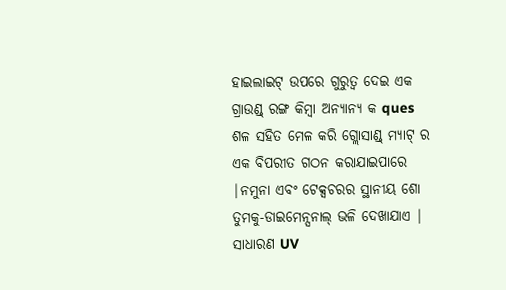ହାଇଲାଇଟ୍ ଉପରେ ଗୁରୁତ୍ୱ ଦେଇ ଏକ ଗ୍ରାଉଣ୍ଡ୍ ରଙ୍ଗ କିମ୍ବା ଅନ୍ୟାନ୍ୟ କ ques ଶଳ ସହିତ ମେଳ କରି ଗ୍ଲୋସାଣ୍ଡ୍ ମ୍ୟାଟ୍ ର ଏକ ବିପରୀତ ଗଠନ କରାଯାଇପାରେ |ନମୁନା ଏବଂ ଟେକ୍ସଚରର ସ୍ଥାନୀୟ ଶୋ ତୁମକୁ-ଡାଇମେନ୍ସନାଲ୍ ଭଳି ଦେଖାଯାଏ | ସାଧାରଣ UV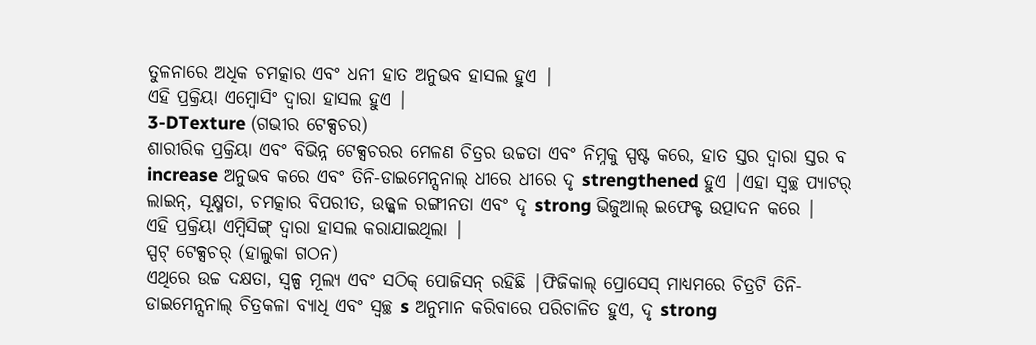ତୁଳନାରେ ଅଧିକ ଚମତ୍କାର ଏବଂ ଧନୀ ହାତ ଅନୁଭବ ହାସଲ ହୁଏ |
ଏହି ପ୍ରକ୍ରିୟା ଏମ୍ବୋସିଂ ଦ୍ୱାରା ହାସଲ ହୁଏ |
3-DTexture (ଗଭୀର ଟେକ୍ସଚର)
ଶାରୀରିକ ପ୍ରକ୍ରିୟା ଏବଂ ବିଭିନ୍ନ ଟେକ୍ସଚରର ମେଳଣ ଚିତ୍ରର ଉଚ୍ଚତା ଏବଂ ନିମ୍ନକୁ ସ୍ପଷ୍ଟ କରେ, ହାତ ସ୍ତର ଦ୍ୱାରା ସ୍ତର ବ increase ଅନୁଭବ କରେ ଏବଂ ତିନି-ଡାଇମେନ୍ସନାଲ୍ ଧୀରେ ଧୀରେ ଦୃ strengthened ହୁଏ |ଏହା ସ୍ୱଚ୍ଛ ପ୍ୟାଟର୍ ଲାଇନ୍, ସୂକ୍ଷ୍ମତା, ଚମତ୍କାର ବିପରୀତ, ଉଜ୍ଜ୍ୱଳ ରଙ୍ଗୀନତା ଏବଂ ଦୃ strong ଭିଜୁଆଲ୍ ଇଫେକ୍ଟ ଉତ୍ପାଦନ କରେ |
ଏହି ପ୍ରକ୍ରିୟା ଏମ୍ବିସିଙ୍ଗ୍ ଦ୍ୱାରା ହାସଲ କରାଯାଇଥିଲା |
ସ୍ପଟ୍ ଟେକ୍ସଚର୍ (ହାଲୁକା ଗଠନ)
ଏଥିରେ ଉଚ୍ଚ ଦକ୍ଷତା, ସ୍ୱଳ୍ପ ମୂଲ୍ୟ ଏବଂ ସଠିକ୍ ପୋଜିସନ୍ ରହିଛି |ଫିଜିକାଲ୍ ପ୍ରୋସେସ୍ ମାଧ୍ୟମରେ ଚିତ୍ରଟି ତିନି-ଡାଇମେନ୍ସନାଲ୍ ଚିତ୍ରକଳା ବ୍ୟାଧି ଏବଂ ସ୍ୱଚ୍ଛ s ଅନୁମାନ କରିବାରେ ପରିଚାଳିତ ହୁଏ, ଦୃ strong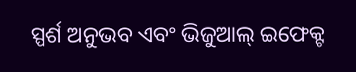ସ୍ପର୍ଶ ଅନୁଭବ ଏବଂ ଭିଜୁଆଲ୍ ଇଫେକ୍ଟ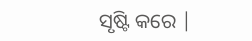ସୃଷ୍ଟି କରେ |